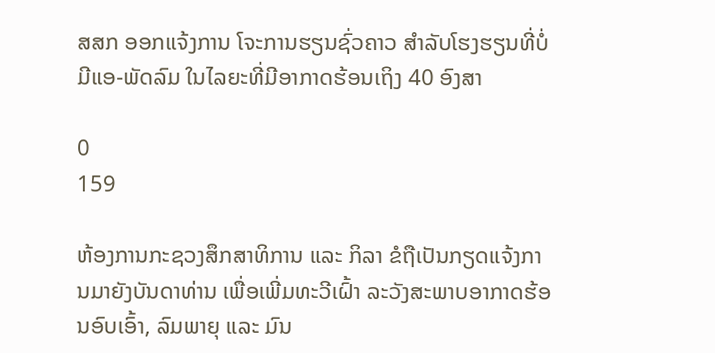ສສກ ອອກແຈ້ງການ ໂຈະການຮຽນຊົ່ວຄາວ ສຳລັບໂຮງຮຽນທີ່ບໍ່ມີແອ-ພັດລົມ ໃນໄລຍະທີ່ມີອາກາດຮ້ອນເຖິງ 40 ອົງສາ

0
159

ຫ້ອງການກະຊວງສຶກສາທິການ ແລະ ກິລາ ຂໍຖືເປັນກຽດແຈ້ງການມາຍັງບັນດາທ່ານ ເພື່ອເພີ່ມທະວີເຝົ້າ ລະວັງສະພາບອາກາດຮ້ອນອົບເອົ້າ, ລົມພາຍຸ ແລະ ມົນ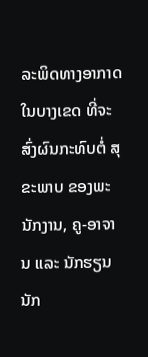ລະພິດທາງອາກາດໃນບາງເຂດ ທີ່ຈະສົ່ງຜົນກະທົບຕໍ່ ສຸຂະພາບ ຂອງພະນັກງານ, ຄູ-ອາຈານ ແລະ ນັກຮຽນນັກ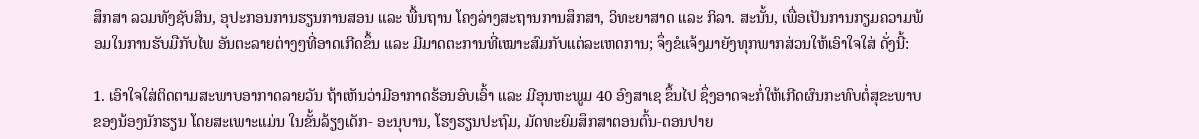ສຶກສາ ລວມທັງຊັບສິນ, ອຸປະກອນການຮຽນການສອນ ແລະ ພື້ນຖານ ໂຄງລ່າງສະຖານການສຶກສາ, ວິທະຍາສາດ ແລະ ກິລາ. ສະນັ້ນ, ເພື່ອເປັນການກຽມຄວາມພ້ອມໃນການຮັບມືກັບໄພ ອັນຕະລາຍຕ່າງໆທີ່ອາດເກີດຂຶ້ນ ແລະ ມີມາດຕະການທີ່ເໝາະສົມກັບແຕ່ລະເຫດການ; ຈຶ່ງຂໍແຈ້ງມາຍັງທຸກພາກສ່ວນໃຫ້ເອົາໃຈໃສ່ ດັ່ງນີ້:

1. ເອົາໃຈໃສ່ຕິດຕາມສະພາບອາກາດລາຍວັນ ຖ້າເຫັນວ່າມີອາກາດຮ້ອນອົບເອົ້າ ແລະ ມີອຸນຫະພູມ 40 ອົງສາເຊ ຂຶ້ນໄປ ຊຶ່ງອາດຈະກໍ່ໃຫ້ເກີດຜົນກະທົບຕໍ່ສຸຂະພາບຂອງນ້ອງນັກຮຽນ ໂດຍສະເພາະແມ່ນ ໃນຂັ້ນລ້ຽງເດັກ- ອະນຸບານ, ໂຮງຮຽນປະຖົມ, ມັດທະຍົມສຶກສາຕອນຕົ້ນ-ຕອນປາຍ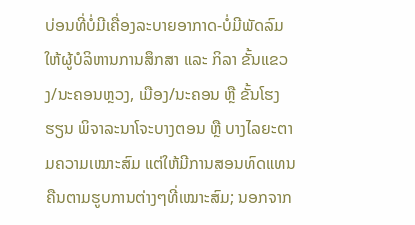ບ່ອນທີ່ບໍ່ມີເຄື່ອງລະບາຍອາກາດ-ບໍ່ມີພັດລົມ ໃຫ້ຜູ້ບໍລິຫານການສຶກສາ ແລະ ກິລາ ຂັ້ນແຂວງ/ນະຄອນຫຼວງ, ເມືອງ/ນະຄອນ ຫຼື ຂັ້ນໂຮງຮຽນ ພິຈາລະນາໂຈະບາງຕອນ ຫຼື ບາງໄລຍະຕາມຄວາມເໝາະສົມ ແຕ່ໃຫ້ມີການສອນທົດແທນຄືນຕາມຮູບການຕ່າງໆທີ່ເໝາະສົມ; ນອກຈາກ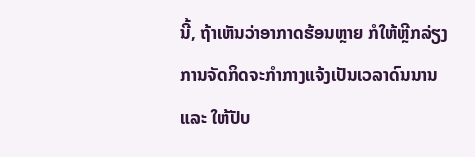ນີ້, ຖ້າເຫັນວ່າອາກາດຮ້ອນຫຼາຍ ກໍໃຫ້ຫຼີກລ່ຽງການຈັດກິດຈະກຳກາງແຈ້ງເປັນເວລາດົນນານ ແລະ ໃຫ້ປັບ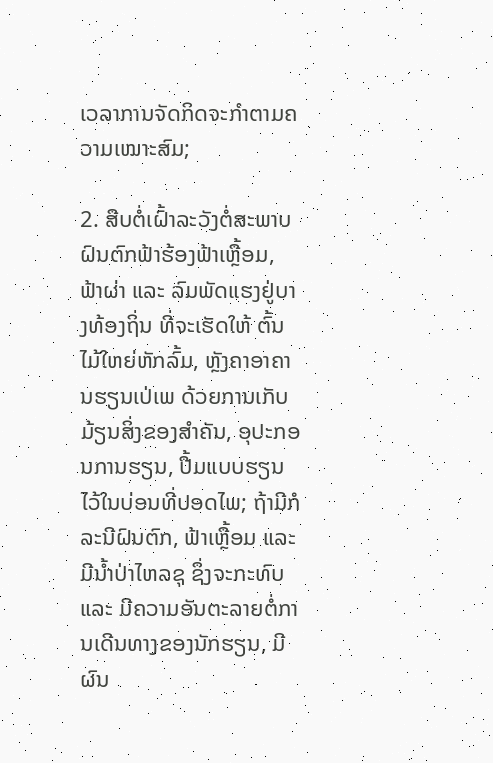ເວລາການຈັດກິດຈະກຳຕາມຄວາມເໝາະສົມ;

2. ສືບຕໍ່ເຝົ້າລະວັງຕໍ່ສະພາບຝົນຕົກຟ້າຮ້ອງຟ້າເຫຼື້ອມ, ຟ້າຜ່າ ແລະ ລົມພັດແຮງຢູ່ບາງທ້ອງຖິ່ນ ທີ່ຈະເຮັດໃຫ້ ຕົ້ນໄມ້ໃຫຍ່ຫັກລົ້ມ, ຫຼັງຄາອາຄານຮຽນເປ່ເພ ດ້ວຍການເກັບມ້ຽນສິ່ງຂອງສໍາຄັນ, ອຸປະກອນການຮຽນ, ປື້ມແບບຮຽນໄວ້ໃນບ່ອນທີ່ປອດໄພ; ຖ້າມີກໍລະນີຝົນຕົກ, ຟ້າເຫຼື້ອມ ແລະ ມີນໍ້າປ່າໄຫລຊຸ ຊຶ່ງຈະກະທົບ ແລະ ມີຄວາມອັນຕະລາຍຕໍ່ການເດີນທາງຂອງນັກຮຽນ, ມີຜົນ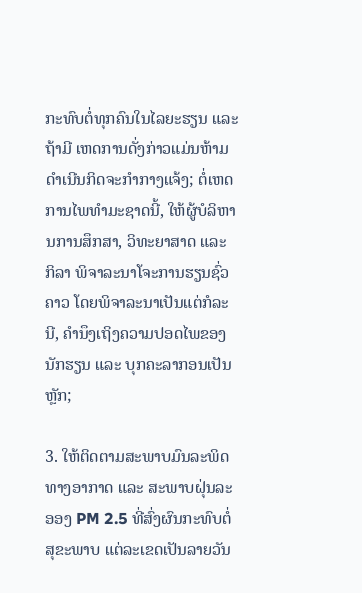ກະທົບຕໍ່ທຸກຄົນໃນໄລຍະຮຽນ ແລະ ຖ້າມີ ເຫດການດັ່ງກ່າວແມ່ນຫ້າມດໍາເນີນກິດຈະກຳກາງແຈ້ງ; ຕໍ່ເຫດການໄພທຳມະຊາດນີ້, ໃຫ້ຜູ້ບໍລິຫານການສຶກສາ, ວິທະຍາສາດ ແລະ ກິລາ ພິຈາລະນາໂຈະການຮຽນຊົ່ວຄາວ ໂດຍພິຈາລະນາເປັນແຕ່ກໍລະນີ, ຄໍານຶງເຖິງຄວາມປອດໄພຂອງນັກຮຽນ ແລະ ບຸກຄະລາກອນເປັນຫຼັກ;

3. ໃຫ້ຕິດຕາມສະພາບມົນລະພິດທາງອາກາດ ແລະ ສະພາບຝຸ່ນລະອອງ PM 2.5 ທີ່ສົ່ງຜົນກະທົບຕໍ່ສຸຂະພາບ ແຕ່ລະເຂດເປັນລາຍວັນ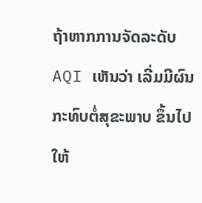ຖ້າຫາກການຈັດລະດັບ AQI ເຫັນວ່າ ເລີ່ມມີຜົນກະທົບຕໍ່ສຸຂະພາບ ຂຶ້ນໄປໃຫ້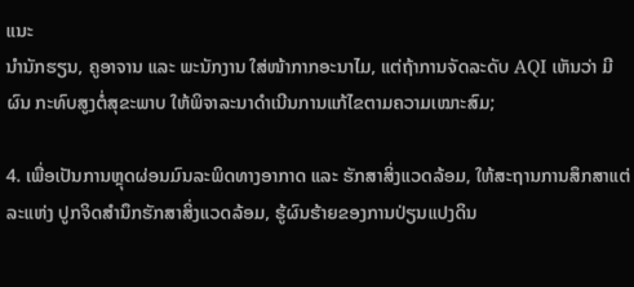ແນະ
ນໍານັກຮຽນ, ຄູອາຈານ ແລະ ພະນັກງານ ໃສ່ໜ້າກາກອະນາໄມ, ແຕ່ຖ້າການຈັດລະດັບ AQI ເຫັນວ່າ ມີຜົນ ກະທົບສູງຕໍ່ສຸຂະພາບ ໃຫ້ພິຈາລະນາດໍາເນີນການແກ້ໄຂຕາມຄວາມເໝາະສົມ;

4. ເພື່ອເປັນການຫຼຸດຜ່ອນມົນລະພິດທາງອາກາດ ແລະ ຮັກສາສິ່ງແວດລ້ອມ, ໃຫ້ສະຖານການສຶກສາແຕ່ລະແຫ່ງ ປູກຈິດສໍານຶກຮັກສາສິ່ງແວດລ້ອມ, ຮູ້ຜົນຮ້າຍຂອງການປ່ຽນແປງດິນ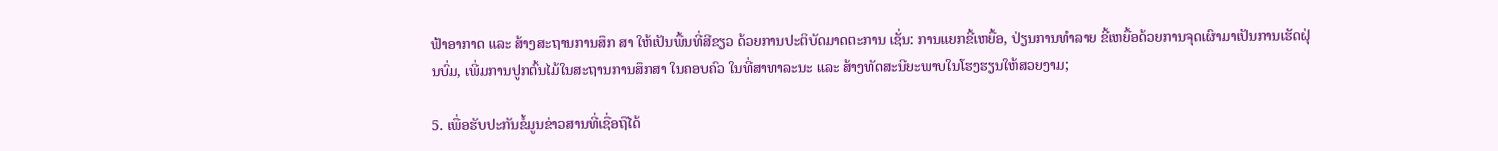ຟ້າອາກາດ ແລະ ສ້າງສະຖານການສຶກ ສາ ໃຫ້ເປັນພື້ນທີ່ສີຂຽວ ດ້ວຍການປະຕິບັດມາດຕະການ ເຊັ່ນ: ການແຍກຂີ້ເຫຍື້ອ, ປ່ຽນການທໍາລາຍ ຂີ້ເຫຍື້ອດ້ວຍການຈຸດເຜົາມາເປັນການເຮັດຝຸ່ນບົ່ມ, ເພີ່ມການປູກຕົ້ນໄມ້ໃນສະຖານການສຶກສາ ໃນຄອບຄົວ ໃນທີ່ສາທາລະນະ ແລະ ສ້າງທັດສະນີຍະພາບໃນໂຮງຮຽນໃຫ້ສວຍງາມ;

5. ເພື່ອຮັບປະກັນຂໍ້ມູນຂ່າວສານທີ່ເຊື່ອຖືໄດ້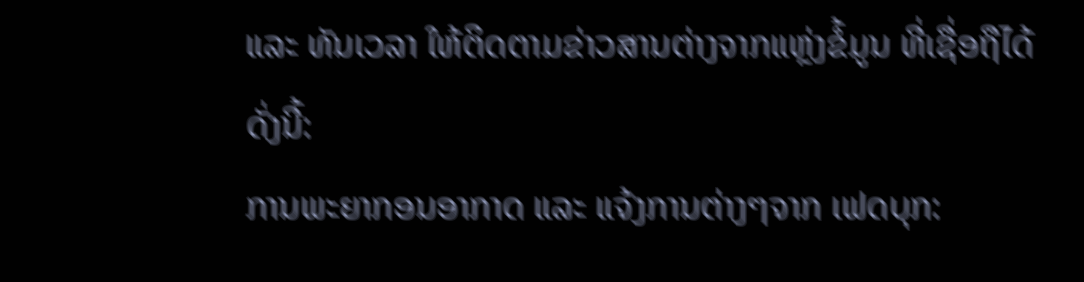ແລະ ທັນເວລາ ໃຫ້ຕິດຕາມຂ່າວສານຕ່າງຈາກແຫຼ່ງຂໍ້ມູນ ທີ່ເຊື່ອຖືໄດ້ ດັ່ງນີ້:
ການພະຍາກອນອາກາດ ແລະ ແຈ້ງການຕ່າງໆຈາກ ເຟດບຸກ: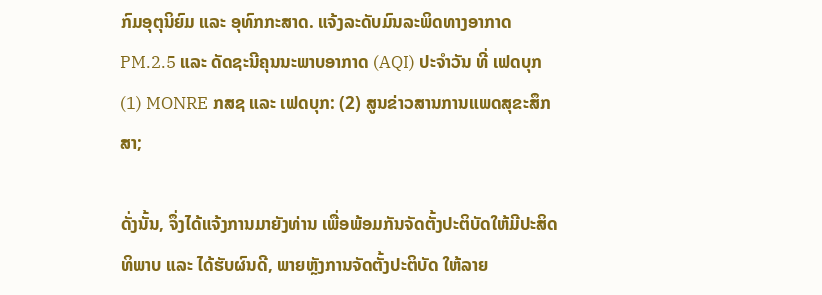ກົມອຸຕຸນິຍົມ ແລະ ອຸທົກກະສາດ. ແຈ້ງລະດັບມົນລະພິດທາງອາກາດ PM.2.5 ແລະ ດັດຊະນີຄຸນນະພາບອາກາດ (AQI) ປະຈໍາວັນ ທີ່ ເຟດບຸກ (1) MONRE ກສຊ ແລະ ເຟດບຸກ: (2) ສູນຂ່າວສານການແພດສຸຂະສຶກສາ;

ດັ່ງນັ້ນ, ຈຶ່ງໄດ້ແຈ້ງການມາຍັງທ່ານ ເພື່ອພ້ອມກັນຈັດຕັ້ງປະຕິບັດໃຫ້ມີປະສິດທິພາບ ແລະ ໄດ້ຮັບຜົນດີ, ພາຍຫຼັງການຈັດຕັ້ງປະຕິບັດ ໃຫ້ລາຍ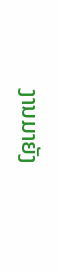ງານມາຍັງ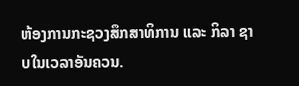ຫ້ອງການກະຊວງສຶກສາທິການ ແລະ ກິລາ ຊາບໃນເວລາອັນຄວນ.